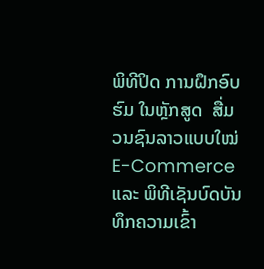ພິທີປິດ ການຝຶກອົບຮົມ ໃນຫຼັກສູດ  ສື່ມວນຊົນລາວແບບໃໝ່ E-Commerce ແລະ ພິທີເຊັນບົດບັນທຶກຄວາມເຂົ້າ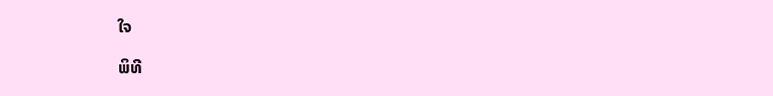ໃຈ

ພິທີ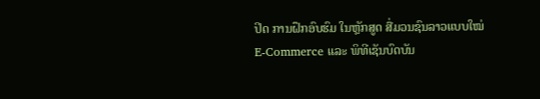ປິດ ການຝຶກອົບຮົມ ໃນຫຼັກສູດ ສື່ມວນຊົນລາວແບບໃໝ່ E-Commerce ແລະ ພິທີເຊັນບົດບັນ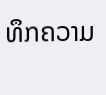ທຶກຄວາມ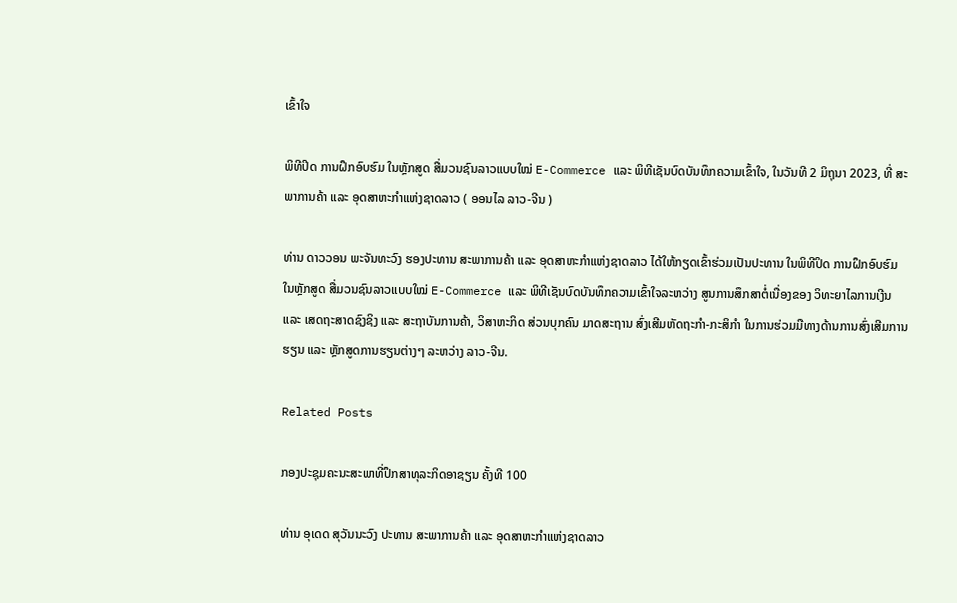ເຂົ້າໃຈ

ພິທີປິດ ການຝຶກອົບຮົມ ໃນຫຼັກສູດ ສື່ມວນຊົນລາວແບບໃໝ່ E-Commerce ແລະ ພິທີເຊັນບົດບັນທຶກຄວາມເຂົ້າໃຈ, ໃນວັນທີ 2 ມິຖຸນາ 2023, ທີ່ ສະພາການຄ້າ ແລະ ອຸດສາຫະກຳແຫ່ງຊາດລາວ ( ອອນໄລ ລາວ-ຈີນ )

ທ່ານ ດາວວອນ ພະຈັນທະວົງ ຮອງປະທານ ສະພາການຄ້າ ແລະ ອຸດສາຫະກຳແຫ່ງຊາດລາວ ໄດ້ໃຫ້ກຽດເຂົ້າຮ່ວມເປັນປະທານ ໃນພິທີປິດ ການຝຶກອົບຮົມ ໃນຫຼັກສູດ ສື່ມວນຊົນລາວແບບໃໝ່ E-Commerce ແລະ ພິທີເຊັນບົດບັນທຶກຄວາມເຂົ້າໃຈລະຫວ່າງ ສູນການສຶກສາຕໍ່ເນື່ອງຂອງ ວິທະຍາໄລການເງີນ ແລະ ເສດຖະສາດຊົງຊິງ ແລະ ສະຖາບັນການຄ້າ, ວິສາຫະກິດ ສ່ວນບຸກຄົນ ມາດສະຖານ ສົ່ງເສີມຫັດຖະກຳ-ກະສິກຳ ໃນການຮ່ວມມືທາງດ້ານການສົ່ງເສີມການຮຽນ ແລະ ຫຼັກສູດການຮຽນຕ່າງໆ ລະຫວ່າງ ລາວ-ຈີນ.

Related Posts

ກອງປະຊຸມຄະນະສະພາທີ່ປຶກສາທຸລະກິດອາຊຽນ ຄັ້ງທີ 100

ທ່ານ ອຸເດດ ສຸວັນນະວົງ ປະທານ ສະພາການຄ້າ ແລະ ອຸດສາຫະກຳແຫ່ງຊາດລາວ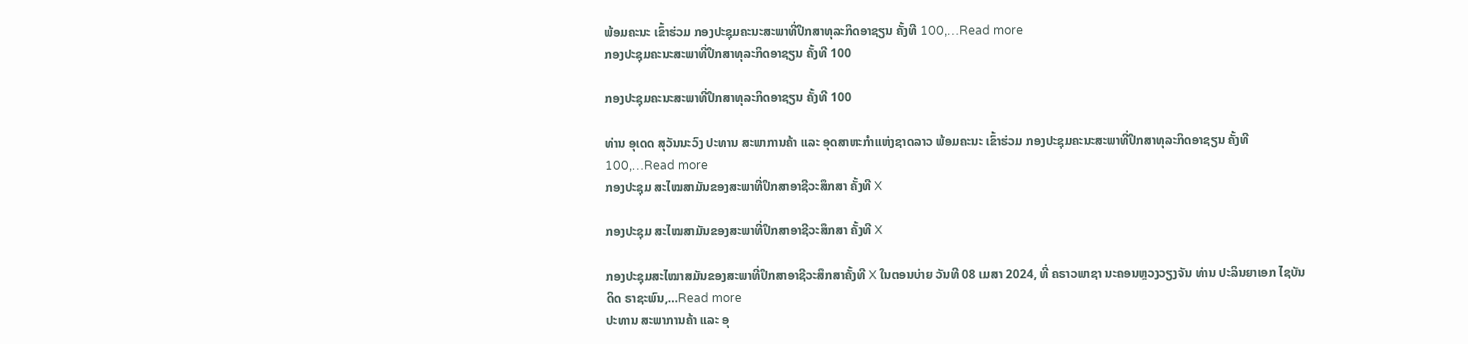ພ້ອມຄະນະ ເຂົ້າຮ່ວມ ກອງປະຊຸມຄະນະສະພາທີ່ປຶກສາທຸລະກິດອາຊຽນ ຄັ້ງທີ 100,…Read more
ກອງປະຊຸມຄະນະສະພາທີ່ປຶກສາທຸລະກິດອາຊຽນ ຄັ້ງທີ 100

ກອງປະຊຸມຄະນະສະພາທີ່ປຶກສາທຸລະກິດອາຊຽນ ຄັ້ງທີ 100

ທ່ານ ອຸເດດ ສຸວັນນະວົງ ປະທານ ສະພາການຄ້າ ແລະ ອຸດສາຫະກຳແຫ່ງຊາດລາວ ພ້ອມຄະນະ ເຂົ້າຮ່ວມ ກອງປະຊຸມຄະນະສະພາທີ່ປຶກສາທຸລະກິດອາຊຽນ ຄັ້ງທີ 100,…Read more
ກອງປະຊຸມ ສະໄໝສາມັນຂອງສະພາທີ່ປຶກສາອາຊີວະສຶກສາ ຄັ້ງທີ X

ກອງປະຊຸມ ສະໄໝສາມັນຂອງສະພາທີ່ປຶກສາອາຊີວະສຶກສາ ຄັ້ງທີ X

ກອງປະຊຸມສະໄໝາສມັນຂອງສະພາທີ່ປຶກສາອາຊີວະສຶກສາຄັ້ງທີ X ໃນຕອນບ່າຍ ວັນທີ 08 ເມສາ 2024, ທີ່ ຄຣາວພາຊາ ນະຄອນຫຼວງວຽງຈັນ ທ່ານ ປະລິນຍາເອກ ໄຊບັນດິດ ຣາຊະພົນ,…Read more
ປະທານ ສະພາການຄ້າ ແລະ ອຸ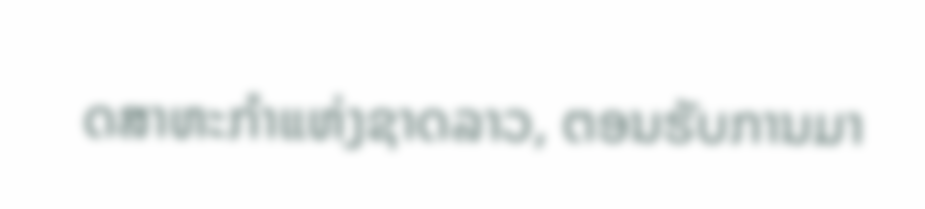ດສາຫະກຳແຫ່ງຊາດລາວ, ຕອນຮັບການມາ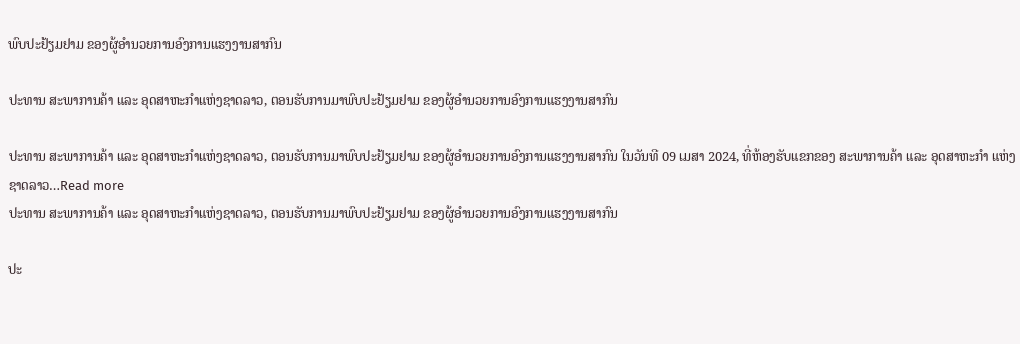ພົບປະຢ້ຽມຢາມ ຂອງຜູ້ອຳນວຍການອົງການແຮງງານສາກົນ

ປະທານ ສະພາການຄ້າ ແລະ ອຸດສາຫະກຳແຫ່ງຊາດລາວ, ຕອນຮັບການມາພົບປະຢ້ຽມຢາມ ຂອງຜູ້ອຳນວຍການອົງການແຮງງານສາກົນ

ປະທານ ສະພາການຄ້າ ແລະ ອຸດສາຫະກຳແຫ່ງຊາດລາວ, ຕອນຮັບການມາພົບປະຢ້ຽມຢາມ ຂອງຜູ້ອຳນວຍການອົງການແຮງງານສາກົນ ໃນວັນທີ 09 ເມສາ 2024, ທີ່ຫ້ອງຮັບແຂກຂອງ ສະພາການຄ້າ ແລະ ອຸດສາຫະກຳ ແຫ່ງຊາດລາວ…Read more
ປະທານ ສະພາການຄ້າ ແລະ ອຸດສາຫະກຳແຫ່ງຊາດລາວ, ຕອນຮັບການມາພົບປະຢ້ຽມຢາມ ຂອງຜູ້ອຳນວຍການອົງການແຮງງານສາກົນ

ປະ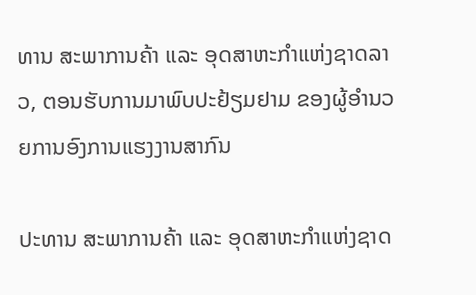ທານ ສະພາການຄ້າ ແລະ ອຸດສາຫະກຳແຫ່ງຊາດລາວ, ຕອນຮັບການມາພົບປະຢ້ຽມຢາມ ຂອງຜູ້ອຳນວຍການອົງການແຮງງານສາກົນ

ປະທານ ສະພາການຄ້າ ແລະ ອຸດສາຫະກຳແຫ່ງຊາດ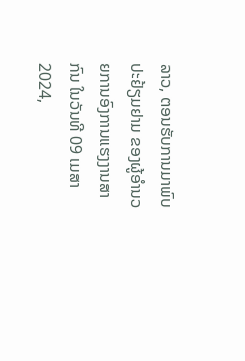ລາວ, ຕອນຮັບການມາພົບປະຢ້ຽມຢາມ ຂອງຜູ້ອຳນວຍການອົງການແຮງງານສາກົນ ໃນວັນທີ 09 ເມສາ 2024,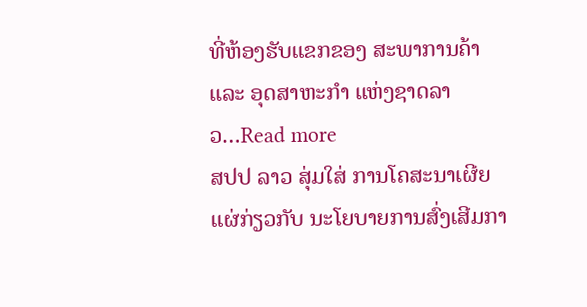ທີ່ຫ້ອງຮັບແຂກຂອງ ສະພາການຄ້າ ແລະ ອຸດສາຫະກຳ ແຫ່ງຊາດລາວ…Read more
ສປປ ລາວ ສຸ່ມໃສ່ ການໂຄສະນາເຜີຍແຜ່ກ່ຽວກັບ ນະໂຍບາຍການສົ່ງເສີມກາ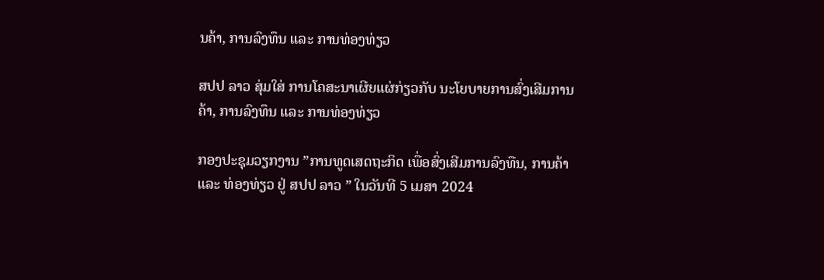ນຄ້າ, ການລົງທຶນ ແລະ ການທ່ອງທ່ຽວ

ສປປ ລາວ ສຸ່ມໃສ່ ການໂຄສະນາເຜີຍແຜ່ກ່ຽວກັບ ນະໂຍບາຍການສົ່ງເສີມການຄ້າ, ການລົງທຶນ ແລະ ການທ່ອງທ່ຽວ

ກອງປະຊຸມວຽກງານ ”ການທູດເສດຖະກິດ ເພື່ອສົ່ງເສີມການລົງທືນ, ການຄ້າ ແລະ ທ່ອງທ່ຽວ ຢູ່ ສປປ ລາວ ” ໃນວັນທີ 5 ເມສາ 2024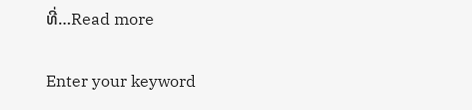ທີ່…Read more

Enter your keyword